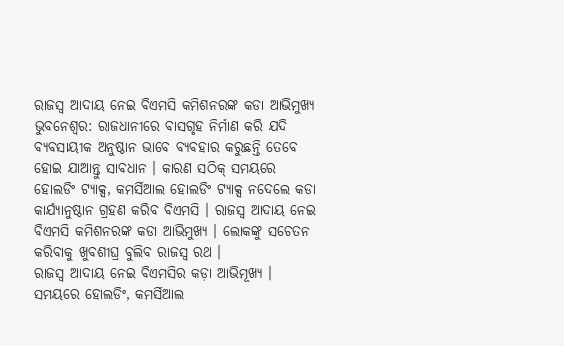ରାଜସ୍ବ ଆଦାୟ ନେଇ ବିଏମସି କମିଶନରଙ୍କ କଡା ଆଭିମୁଖ୍ୟ
ଭୁବନେଶ୍ବର: ରାଜଧାନୀରେ ବାସଗୃହ ନିର୍ମାଣ କରି ଯଦି ବ୍ୟବସାୟୀକ ଅନୁଷ୍ଠାନ ଭାବେ ବ୍ୟବହାର କରୁଛନ୍ତି ତେବେ ହୋଇ ଯାଆନ୍ତୁ ସାବଧାନ । କାରଣ ସଠିକ୍ ସମୟରେ ହୋଲଡିଂ ଟ୍ୟାକ୍ସ, କମର୍ସିଆଲ ହୋଲଡିଂ ଟ୍ୟାକ୍ସ ନଦେଲେ କଡା କାର୍ଯ୍ୟାନୁଷ୍ଠାନ ଗ୍ରହଣ କରିବ ବିଏମସି । ରାଜସ୍ବ ଆଦାୟ ନେଇ ବିଏମସି କମିଶନରଙ୍କ କଡା ଆଭିମୁଖ୍ୟ । ଲୋକଙ୍କୁ ସଚେତନ କରିବାକୁ ଖୁବଶୀଘ୍ର ବୁଲିବ ରାଜସ୍ବ ରଥ ।
ରାଜସ୍ବ ଆଦାୟ ନେଇ ବିଏମସିର କଡ଼ା ଆଭିମୂଖ୍ୟ । ସମୟରେ ହୋଲଡିଂ, କମର୍ସିଆଲ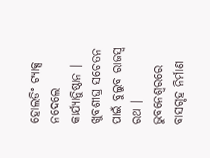ହୋଲଡିଂ ଟ୍ୟାକ୍ସ ନଦେଲେ କାର୍ଯ୍ୟାନିୁଷ୍ଠାନ । ଖୁବଶୀଘ୍ର ସଚେତନ ପାଇଁ ବୁଲୁବ ରାଜସ୍ବ ରଥ । ଭୁବନେଶ୍ବରରେ ବାସଗୃହ ନିର୍ମାଣ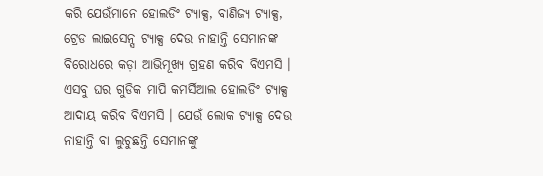କରି ଯେଉଁମାନେ ହୋଲଡିଂ ଟ୍ୟାକ୍ସ, ବାଣିଜ୍ୟ ଟ୍ୟାକ୍ସ, ଟ୍ରେଡ ଲାଇସେନ୍ସ ଟ୍ୟାକ୍ସ ଦେଉ ନାହାନ୍ତି ସେମାନଙ୍କ ବିରୋଧରେ କଡ଼ା ଆଭିମୂଖ୍ୟ ଗ୍ରହଣ କରିବ ବିଏମସି । ଏସବୁ ଘର ଗୁଡିକ ମାପି କମର୍ସିଆଲ ହୋଲଡିଂ ଟ୍ୟାକ୍ସ ଆଦାୟ କରିବ ବିଏମସି । ଯେଉଁ ଲୋକ ଟ୍ୟାକ୍ସ ଦେଉ ନାହାନ୍ତି ବା ଲୁଚୁଛନ୍ତି ସେମାନଙ୍କୁ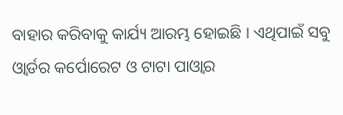ବାହାର କରିବାକୁ କାର୍ଯ୍ୟ ଆରମ୍ଭ ହୋଇଛି । ଏଥିପାଇଁ ସବୁ ଓ୍ବାର୍ଡର କର୍ପୋରେଟ ଓ ଟାଟା ପାଓ୍ବାର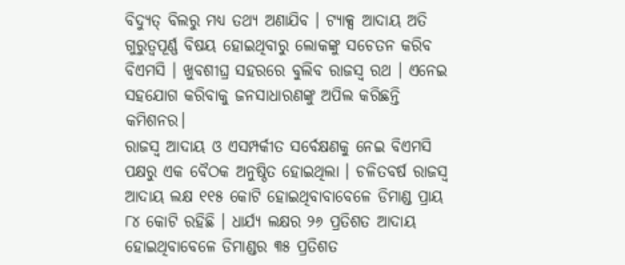ବିଦ୍ୟୁତ୍ ବିଲରୁ ମଧ୍ୟ ତଥ୍ୟ ଅଣାଯିବ । ଟ୍ୟାକ୍ସ ଆଦାୟ ଅତି ଗୁରୁତ୍ୱପୂର୍ଣ୍ଣ ବିଷୟ ହୋଇଥିବାରୁ ଲୋକଙ୍କୁ ସଚେତନ କରିବ ବିଏମସି । ଖୁବଶୀଘ୍ର ସହରରେ ବୁଲିବ ରାଜସ୍ବ ରଥ । ଏନେଇ ସହଯୋଗ କରିବାକୁ ଜନସାଧାରଣଙ୍କୁ ଅପିଲ କରିଛନ୍ତି କମିଶନର।
ରାଜସ୍ବ ଆଦାୟ ଓ ଏସମ୍ପର୍କୀତ ସର୍ବେକ୍ଷଣକୁ ନେଇ ବିଏମସି ପକ୍ଷରୁ ଏକ ବୈଠକ ଅନୁଷ୍ଠିତ ହୋଇଥିଲା । ଚଳିତବର୍ଷ ରାଜସ୍ବ ଆଦାୟ ଲକ୍ଷ ୧୧୫ କୋଟି ହୋଇଥିବାବାବେଳେ ଡିମାଣ୍ଡ ପ୍ରାୟ ୮୪ କୋଟି ରହିଛି । ଧାର୍ଯ୍ୟ ଲକ୍ଷର ୨୬ ପ୍ରତିଶତ ଆଦାୟ ହୋଇଥିବାବେଳେ ଡିମାଣ୍ଡର ୩୫ ପ୍ରତିଶତ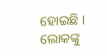ହୋଇଛି । ଲୋକଙ୍କୁ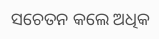ସଚେତନ କଲେ ଅଧିକ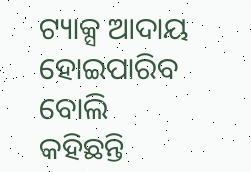ଟ୍ୟାକ୍ସ ଆଦାୟ ହୋଇପାରିବ ବୋଲି କହିଛନ୍ତି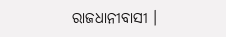ରାଜଧାନୀବାସୀ ।